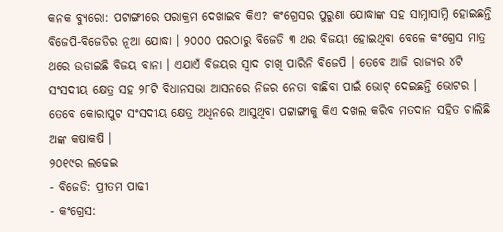କନକ ବ୍ୟୁରୋ: ପଟାଙ୍ଗୀରେ ପରାକ୍ରମ ଦେଖାଇବ କିଏ? କଂଗ୍ରେସର ପୁରୁଣା ଯୋଦ୍ଧାଙ୍କ ସହ ସାମ୍ନାସାମ୍ନି ହୋଇଛନ୍ତି ବିଜେପି-ବିଜେଡିର ନୂଆ ଯୋଦ୍ଧା । ୨୦୦୦ ପରଠାରୁ ବିଜେଡି ୩ ଥର ବିଜୟୀ ହୋଇଥିବା ବେଳେ କଂଗ୍ରେସ ମାତ୍ର ଥରେ ଉଡାଇଛି ବିଜୟ ବାନା । ଏଯାଏଁ ବିଜୟର ସ୍ୱାଦ ଚାଖି ପାରିନି ବିଜେପି । ତେବେ ଆଜି ରାଜ୍ୟର ୪ଟି ସଂସଦୀୟ କ୍ଷେତ୍ର ସହ ୨୮ଟି ବିଧାନସଭା ଆସନରେ ନିଜର ନେତା ବାଛିବା ପାଇଁ ଭୋଟ୍ ଦେଇଛନ୍ତି ଭୋଟର । ତେବେ କୋରାପୁଟ ସଂସଦୀୟ କ୍ଷେତ୍ର ଅଧିନରେ ଆସୁଥିବା ପଟ୍ଟାଙ୍ଗୀକୁ କିଏ ଦଖଲ କରିବ ମତଦାନ ସହିତ ଚାଲିଛି ଅଙ୍କ କଷାକଷି ।
୨୦୧୯ର ଲଢେଇ
- ବିଜେଡି: ପ୍ରୀତମ ପାଢୀ
- କଂଗ୍ରେସ: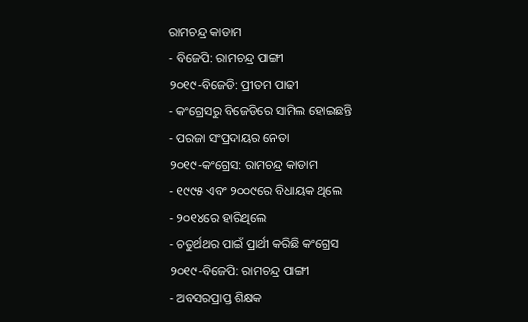ରାମଚନ୍ଦ୍ର କାଡାମ
- ବିଜେପି: ରାମଚନ୍ଦ୍ର ପାଙ୍ଗୀ
୨୦୧୯-ବିଜେଡି: ପ୍ରୀତମ ପାଢୀ
- କଂଗ୍ରେସରୁ ବିଜେଡିରେ ସାମିଲ ହୋଇଛନ୍ତି
- ପରଜା ସଂପ୍ରଦାୟର ନେତା
୨୦୧୯-କଂଗ୍ରେସ: ରାମଚନ୍ଦ୍ର କାଡାମ
- ୧୯୯୫ ଏବଂ ୨୦୦୯ରେ ବିଧାୟକ ଥିଲେ
- ୨୦୧୪ରେ ହାରିଥିଲେ
- ଚତୁର୍ଥଥର ପାଇଁ ପ୍ରାର୍ଥୀ କରିଛି କଂଗ୍ରେସ
୨୦୧୯-ବିଜେପି: ରାମଚନ୍ଦ୍ର ପାଙ୍ଗୀ
- ଅବସରପ୍ରାପ୍ତ ଶିକ୍ଷକ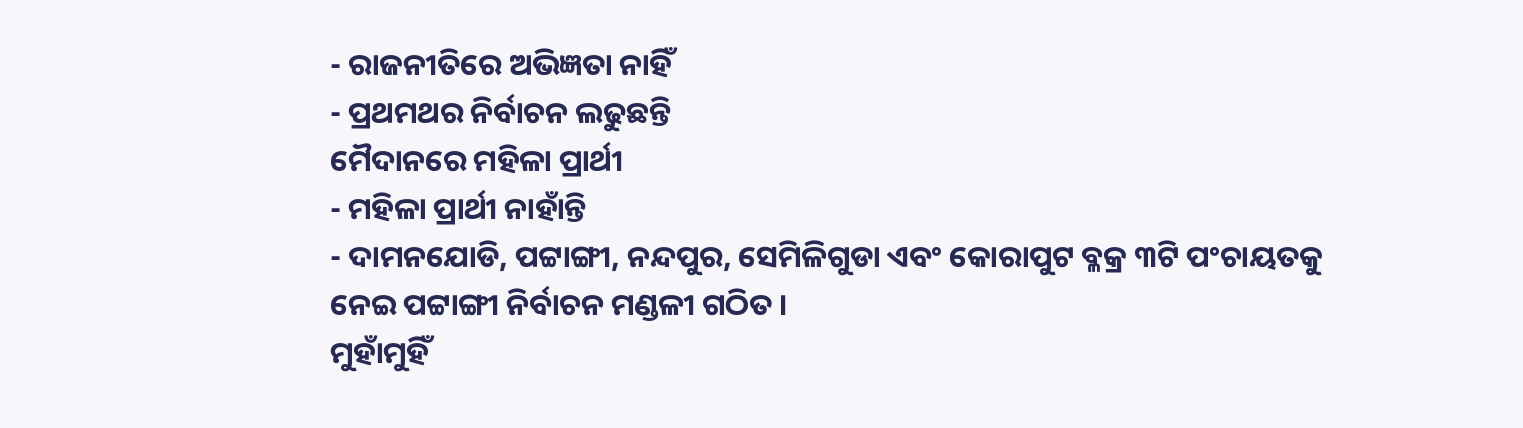- ରାଜନୀତିରେ ଅଭିଜ୍ଞତା ନାହିଁ
- ପ୍ରଥମଥର ନିର୍ବାଚନ ଲଢୁଛନ୍ତି
ମୈଦାନରେ ମହିଳା ପ୍ରାର୍ଥୀ
- ମହିଳା ପ୍ରାର୍ଥୀ ନାହାଁନ୍ତି
- ଦାମନଯୋଡି, ପଟ୍ଟାଙ୍ଗୀ, ନନ୍ଦପୁର, ସେମିଳିଗୁଡା ଏବଂ କୋରାପୁଟ ବ୍ଳକ୍ର ୩ଟି ପଂଚାୟତକୁ ନେଇ ପଟ୍ଟାଙ୍ଗୀ ନିର୍ବାଚନ ମଣ୍ଡଳୀ ଗଠିତ ।
ମୁହାଁମୁହିଁ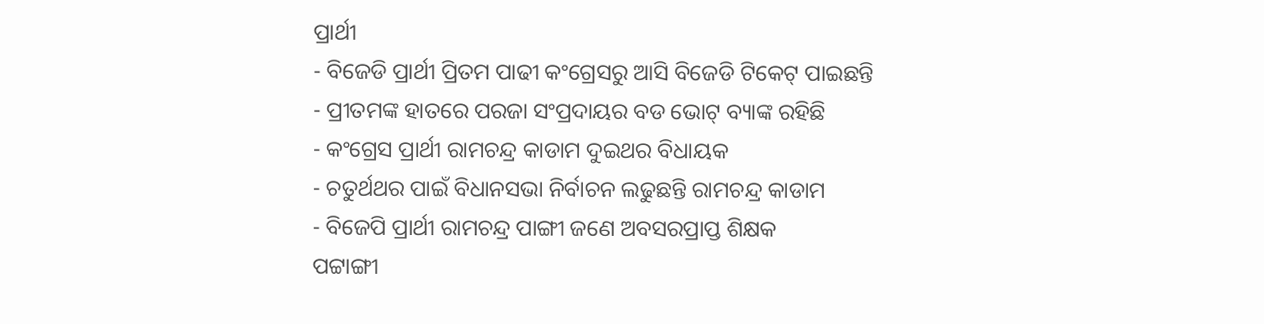ପ୍ରାର୍ଥୀ
- ବିଜେଡି ପ୍ରାର୍ଥୀ ପ୍ରିତମ ପାଢୀ କଂଗ୍ରେସରୁ ଆସି ବିଜେଡି ଟିକେଟ୍ ପାଇଛନ୍ତି
- ପ୍ରୀତମଙ୍କ ହାତରେ ପରଜା ସଂପ୍ରଦାୟର ବଡ ଭୋଟ୍ ବ୍ୟାଙ୍କ ରହିଛି
- କଂଗ୍ରେସ ପ୍ରାର୍ଥୀ ରାମଚନ୍ଦ୍ର କାଡାମ ଦୁଇଥର ବିଧାୟକ
- ଚତୁର୍ଥଥର ପାଇଁ ବିଧାନସଭା ନିର୍ବାଚନ ଲଢୁଛନ୍ତି ରାମଚନ୍ଦ୍ର କାଡାମ
- ବିଜେପି ପ୍ରାର୍ଥୀ ରାମଚନ୍ଦ୍ର ପାଙ୍ଗୀ ଜଣେ ଅବସରପ୍ରାପ୍ତ ଶିକ୍ଷକ
ପଟ୍ଟାଙ୍ଗୀ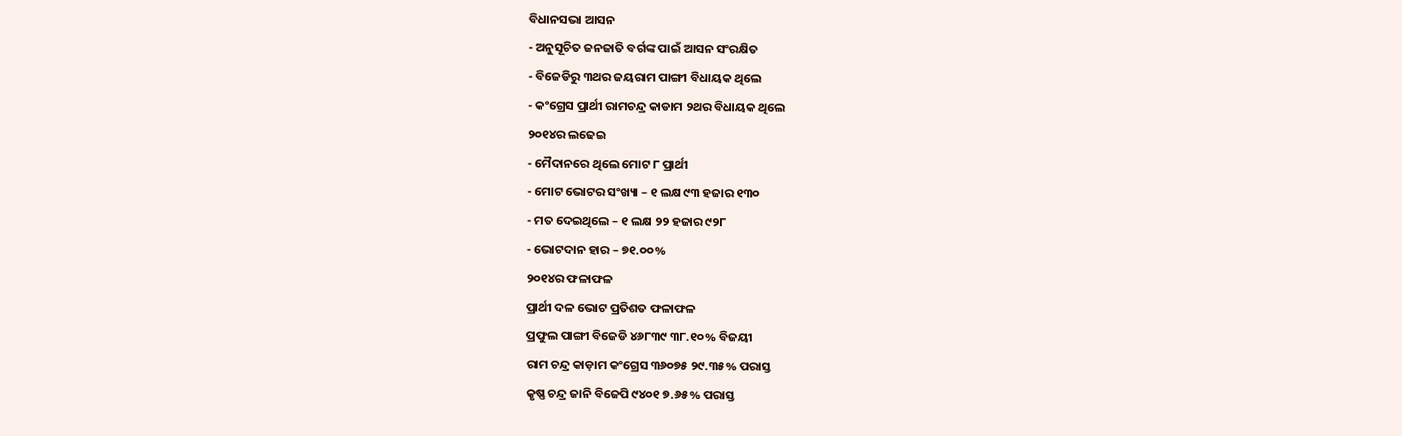ବିଧାନସଭା ଆସନ
- ଅନୁସୂଚିତ ଜନଜାତି ବର୍ଗଙ୍କ ପାଇଁ ଆସନ ସଂରକ୍ଷିତ
- ବିଜେଡିରୁ ୩ଥର ଜୟରାମ ପାଙ୍ଗୀ ବିଧାୟକ ଥିଲେ
- କଂଗ୍ରେସ ପ୍ରାର୍ଥୀ ରାମଚନ୍ଦ୍ର କାଡାମ ୨ଥର ବିଧାୟକ ଥିଲେ
୨୦୧୪ର ଲଢେଇ
- ମୈଦାନରେ ଥିଲେ ମୋଟ ୮ ପ୍ରାର୍ଥୀ
- ମୋଟ ଭୋଟର ସଂଖ୍ୟା – ୧ ଲକ୍ଷ ୯୩ ହଜାର ୧୩୦
- ମତ ଦେଇଥିଲେ – ୧ ଲକ୍ଷ ୨୨ ହଜାର ୯୨୮
- ଭୋଟଦାନ ହାର – ୭୧.୦୦%
୨୦୧୪ର ଫଳାଫଳ
ପ୍ରାର୍ଥୀ ଦଳ ଭୋଟ ପ୍ରତିଶତ ଫଳାଫଳ
ପ୍ରଫୁଲ ପାଙ୍ଗୀ ବିଜେଡି ୪୬୮୩୯ ୩୮.୧୦% ବିଜୟୀ
ରାମ ଚନ୍ଦ୍ର କାଡ଼ାମ କଂଗ୍ରେସ ୩୬୦୭୫ ୨୯.୩୫% ପରାସ୍ତ
କୃଷ୍ଣ ଚନ୍ଦ୍ର ଜାନି ବିଜେପି ୯୪୦୧ ୭.୬୫% ପରାସ୍ତ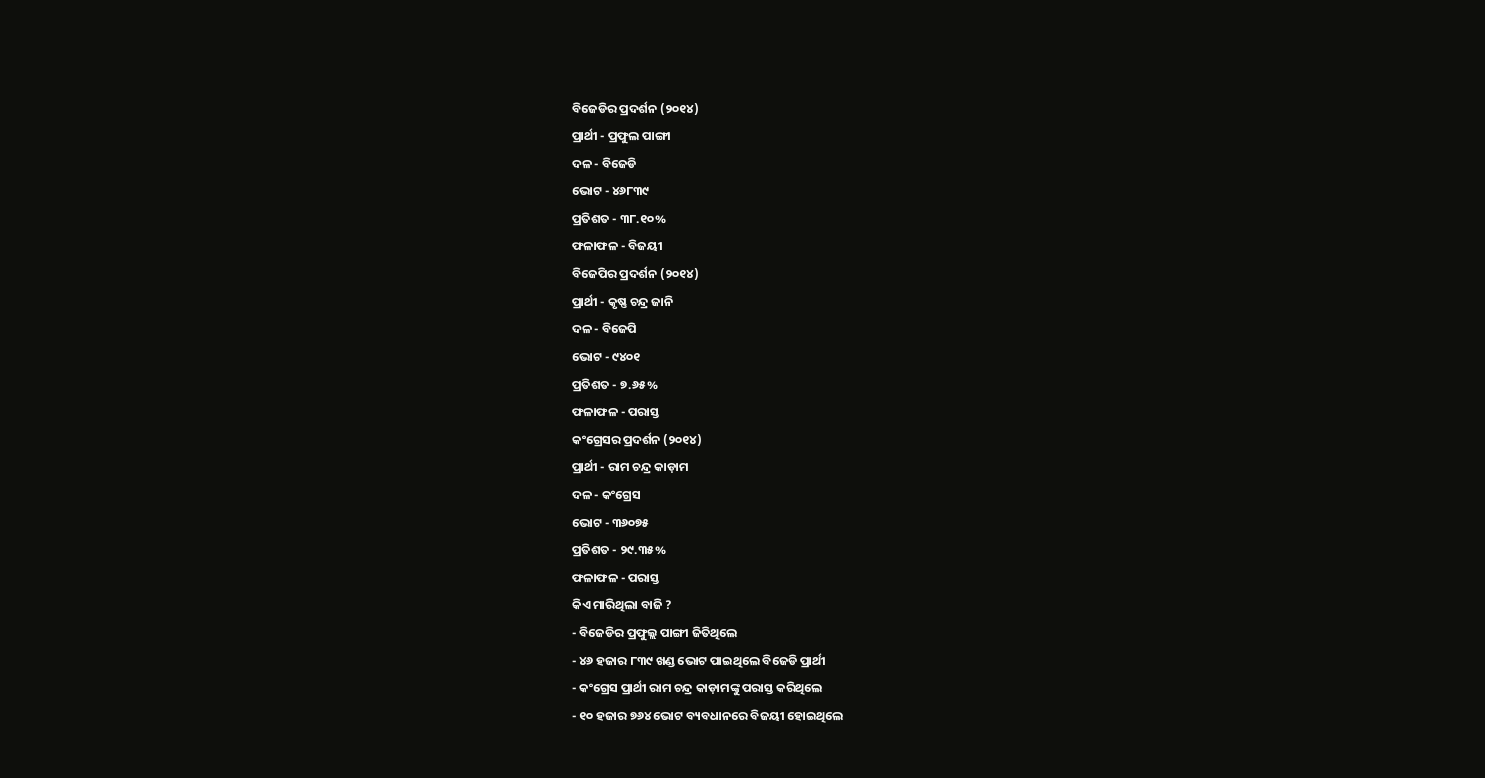ବିଜେଡିର ପ୍ରଦର୍ଶନ (୨୦୧୪)
ପ୍ରାର୍ଥୀ - ପ୍ରଫୁଲ ପାଙ୍ଗୀ
ଦଳ - ବିଜେଡି
ଭୋଟ - ୪୬୮୩୯
ପ୍ରତିଶତ - ୩୮.୧୦%
ଫଳାଫଳ - ବିଜୟୀ
ବିଜେପିର ପ୍ରଦର୍ଶନ (୨୦୧୪)
ପ୍ରାର୍ଥୀ - କୃଷ୍ଣ ଚନ୍ଦ୍ର ଜାନି
ଦଳ - ବିଜେପି
ଭୋଟ - ୯୪୦୧
ପ୍ରତିଶତ - ୭.୬୫%
ଫଳାଫଳ - ପରାସ୍ତ
କଂଗ୍ରେସର ପ୍ରଦର୍ଶନ (୨୦୧୪)
ପ୍ରାର୍ଥୀ - ରାମ ଚନ୍ଦ୍ର କାଡ଼ାମ
ଦଳ - କଂଗ୍ରେସ
ଭୋଟ - ୩୬୦୭୫
ପ୍ରତିଶତ - ୨୯.୩୫%
ଫଳାଫଳ - ପରାସ୍ତ
କିଏ ମାରିଥିଲା ବାଜି ?
- ବିଜେଡିର ପ୍ରଫୁଲ୍ଲ ପାଙ୍ଗୀ ଜିତିଥିଲେ
- ୪୬ ହଜାର ୮୩୯ ଖଣ୍ଡ ଭୋଟ ପାଇଥିଲେ ବିଜେଡି ପ୍ରାର୍ଥୀ
- କଂଗ୍ରେସ ପ୍ରାର୍ଥୀ ରାମ ଚନ୍ଦ୍ର କାଡ଼ାମଙ୍କୁ ପରାସ୍ତ କରିଥିଲେ
- ୧୦ ହଜାର ୭୬୪ ଭୋଟ ବ୍ୟବଧାନରେ ବିଜୟୀ ହୋଇଥିଲେ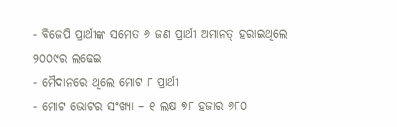- ବିଜେପି ପ୍ରାର୍ଥୀଙ୍କ ସମେତ ୬ ଜଣ ପ୍ରାର୍ଥୀ ଅମାନତ୍ ହରାଇଥିଲେ
୨୦୦୯ର ଲଢେଇ
- ମୈଦାନରେ ଥିଲେ ମୋଟ ୮ ପ୍ରାର୍ଥୀ
- ମୋଟ ଭୋଟର ସଂଖ୍ୟା – ୧ ଲକ୍ଷ ୭୮ ହଜାର ୬୮୦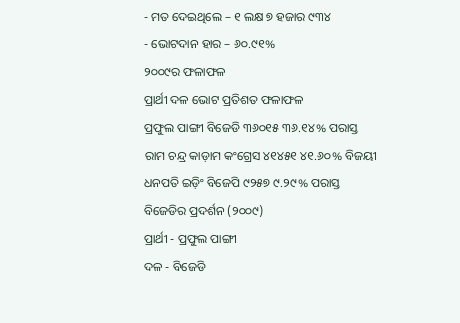- ମତ ଦେଇଥିଲେ – ୧ ଲକ୍ଷ ୭ ହଜାର ୯୩୪
- ଭୋଟଦାନ ହାର – ୬୦.୯୧%
୨୦୦୯ର ଫଳାଫଳ
ପ୍ରାର୍ଥୀ ଦଳ ଭୋଟ ପ୍ରତିଶତ ଫଳାଫଳ
ପ୍ରଫୁଲ ପାଙ୍ଗୀ ବିଜେଡି ୩୬୦୧୫ ୩୬.୧୪% ପରାସ୍ତ
ରାମ ଚନ୍ଦ୍ର କାଡ଼ାମ କଂଗ୍ରେସ ୪୧୪୫୧ ୪୧.୬୦% ବିଜୟୀ
ଧନପତି ଇଡ଼ିଂ ବିଜେପି ୯୨୫୭ ୯.୨୯% ପରାସ୍ତ
ବିଜେଡିର ପ୍ରଦର୍ଶନ (୨୦୦୯)
ପ୍ରାର୍ଥୀ - ପ୍ରଫୁଲ ପାଙ୍ଗୀ
ଦଳ - ବିଜେଡି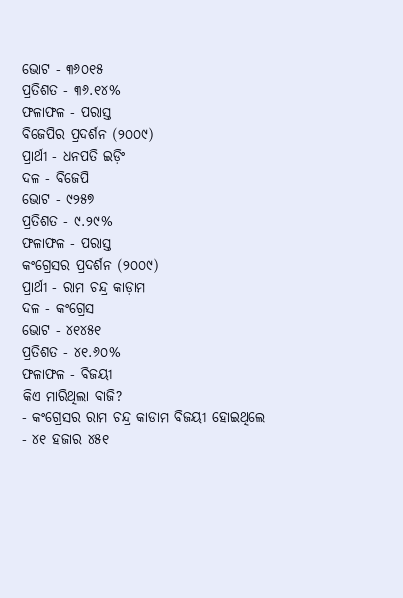ଭୋଟ - ୩୬୦୧୫
ପ୍ରତିଶତ - ୩୬.୧୪%
ଫଳାଫଳ - ପରାସ୍ତ
ବିଜେପିର ପ୍ରଦର୍ଶନ (୨୦୦୯)
ପ୍ରାର୍ଥୀ - ଧନପତି ଇଡ଼ିଂ
ଦଳ - ବିଜେପି
ଭୋଟ - ୯୨୫୭
ପ୍ରତିଶତ - ୯.୨୯%
ଫଳାଫଳ - ପରାସ୍ତ
କଂଗ୍ରେସର ପ୍ରଦର୍ଶନ (୨୦୦୯)
ପ୍ରାର୍ଥୀ - ରାମ ଚନ୍ଦ୍ର କାଡ଼ାମ
ଦଳ - କଂଗ୍ରେସ
ଭୋଟ - ୪୧୪୫୧
ପ୍ରତିଶତ - ୪୧.୬୦%
ଫଳାଫଳ - ବିଜୟୀ
କିଏ ମାରିଥିଲା ବାଜି?
- କଂଗ୍ରେସର ରାମ ଚନ୍ଦ୍ର କାଡାମ ବିଜୟୀ ହୋଇଥିଲେ
- ୪୧ ହଜାର ୪୫୧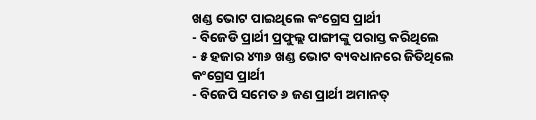ଖଣ୍ଡ ଭୋଟ ପାଇଥିଲେ କଂଗ୍ରେସ ପ୍ରାର୍ଥୀ
- ବିଜେଡି ପ୍ରାର୍ଥୀ ପ୍ରଫୁଲ୍ଲ ପାଙ୍ଗୀଙ୍କୁ ପରାସ୍ତ କରିଥିଲେ
- ୫ ହଜାର ୪୩୬ ଖଣ୍ଡ ଭୋଟ ବ୍ୟବଧାନରେ ଜିତିଥିଲେ କଂଗ୍ରେସ ପ୍ରାର୍ଥୀ
- ବିଜେପି ସମେତ ୬ ଜଣ ପ୍ରାର୍ଥୀ ଅମାନତ୍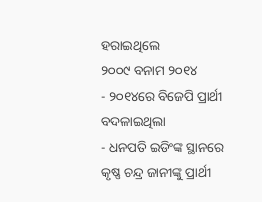ହରାଇଥିଲେ
୨୦୦୯ ବନାମ ୨୦୧୪
- ୨୦୧୪ରେ ବିଜେପି ପ୍ରାର୍ଥୀ ବଦଳାଇଥିଲା
- ଧନପତି ଇଡିଂଙ୍କ ସ୍ଥାନରେ କୃଷ୍ଣ ଚନ୍ଦ୍ର ଜାନୀଙ୍କୁ ପ୍ରାର୍ଥୀ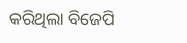କରିଥିଲା ବିଜେପି